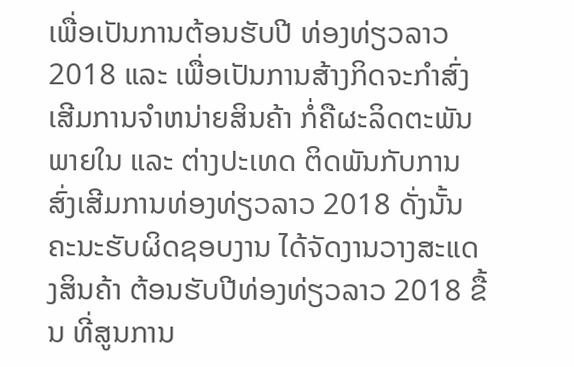ເພື່ອເປັນການຕ້ອນຮັບປີ ທ່ອງທ່ຽວລາວ 2018 ແລະ ເພື່ອເປັນການສ້າງກິດຈະກໍາສົ່ງເສີມການຈໍາຫນ່າຍສິນຄ້າ ກໍ່ຄືຜະລິດຕະພັນພາຍໃນ ແລະ ຕ່າງປະເທດ ຕິດພັນກັບການສົ່ງເສີມການທ່ອງທ່ຽວລາວ 2018 ດັ່ງນັ້ນ ຄະນະຮັບຜິດຊອບງານ ໄດ້ຈັດງານວາງສະແດງສິນຄ້າ ຕ້ອນຮັບປີທ່ອງທ່ຽວລາວ 2018 ຂື້ນ ທີ່ສູນການ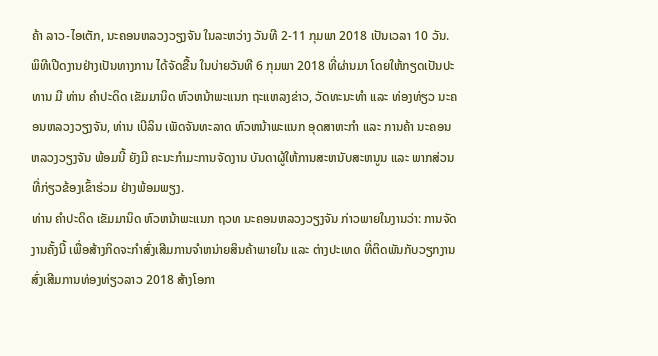ຄ້າ ລາວ-ໄອເຕັກ, ນະຄອນຫລວງວຽງຈັນ ໃນລະຫວ່າງ ວັນທີ 2-11 ກຸມພາ 2018 ເປັນເວລາ 10 ວັນ.
ພິທີເປີດງານຢ່າງເປັນທາງການ ໄດ້ຈັດຂື້ນ ໃນບ່າຍວັນທີ 6 ກຸມພາ 2018 ທີ່ຜ່ານມາ ໂດຍໃຫ້ກຽດເປັນປະທານ ມີ ທ່ານ ຄໍາປະດິດ ເຂັມມານິດ ຫົວຫນ້າພະແນກ ຖະແຫລງຂ່າວ, ວັດທະນະທໍາ ແລະ ທ່ອງທ່ຽວ ນະຄອນຫລວງວຽງຈັນ, ທ່ານ ເບີລິນ ເພັດຈັນທະລາດ ຫົວຫນ້າພະແນກ ອຸດສາຫະກໍາ ແລະ ການຄ້າ ນະຄອນຫລວງວຽງຈັນ ພ້ອມນີ້ ຍັງມີ ຄະນະກໍາມະການຈັດງານ ບັນດາຜູ້ໃຫ້ການສະຫນັບສະຫນູນ ແລະ ພາກສ່ວນທີ່ກ່ຽວຂ້ອງເຂົ້າຮ່ວມ ຢ່າງພ້ອມພຽງ.
ທ່ານ ຄໍາປະດິດ ເຂັມມານິດ ຫົວຫນ້າພະແນກ ຖວທ ນະຄອນຫລວງວຽງຈັນ ກ່າວພາຍໃນງານວ່າ: ການຈັດງານຄັ້ງນີ້ ເພື່ອສ້າງກິດຈະກໍາສົ່ງເສີມການຈໍາຫນ່າຍສິນຄ້າພາຍໃນ ແລະ ຕ່າງປະເທດ ທີ່ຕິດພັນກັບວຽກງານສົ່ງເສີມການທ່ອງທ່ຽວລາວ 2018 ສ້າງໂອກາ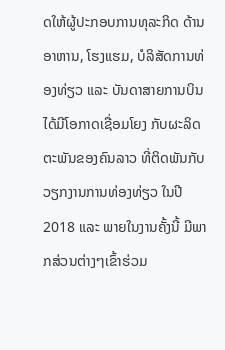ດໃຫ້ຜູ້ປະກອບການທຸລະກິດ ດ້ານອາຫານ, ໂຮງແຮມ, ບໍລິສັດການທ່ອງທ່ຽວ ແລະ ບັນດາສາຍການບິນ ໄດ້ມີໂອກາດເຊື່ອມໂຍງ ກັບຜະລິດຕະພັນຂອງຄົນລາວ ທີ່ຕິດພັນກັບວຽກງານການທ່ອງທ່ຽວ ໃນປີ 2018 ແລະ ພາຍໃນງານຄັ້ງນີ້ ມີພາກສ່ວນຕ່າງໆເຂົ້າຮ່ວມ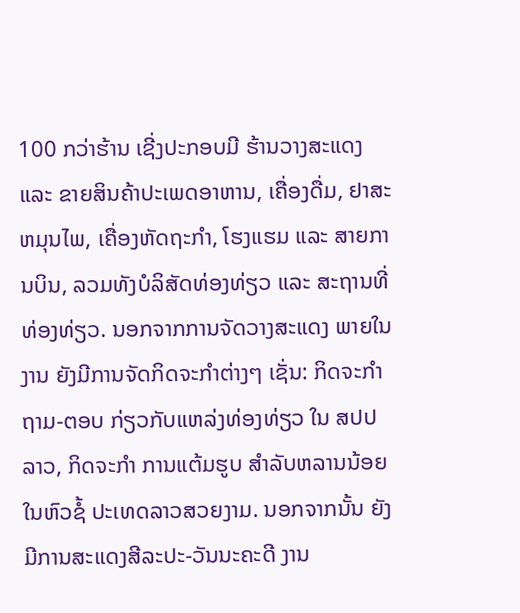100 ກວ່າຮ້ານ ເຊີ່ງປະກອບມີ ຮ້ານວາງສະແດງ ແລະ ຂາຍສິນຄ້າປະເພດອາຫານ, ເຄື່ອງດື່ມ, ຢາສະຫມຸນໄພ, ເຄື່ອງຫັດຖະກໍາ, ໂຮງແຮມ ແລະ ສາຍການບິນ, ລວມທັງບໍລິສັດທ່ອງທ່ຽວ ແລະ ສະຖານທີ່ທ່ອງທ່ຽວ. ນອກຈາກການຈັດວາງສະແດງ ພາຍໃນງານ ຍັງມີການຈັດກິດຈະກໍາຕ່າງໆ ເຊັ່ນ: ກິດຈະກໍາ ຖາມ-ຕອບ ກ່ຽວກັບແຫລ່ງທ່ອງທ່ຽວ ໃນ ສປປ ລາວ, ກິດຈະກໍາ ການແຕ້ມຮູບ ສໍາລັບຫລານນ້ອຍ ໃນຫົວຊໍ້ ປະເທດລາວສວຍງາມ. ນອກຈາກນັ້ນ ຍັງມີການສະແດງສີລະປະ-ວັນນະຄະດີ ງານ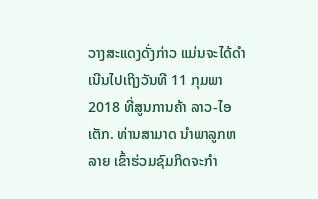ວາງສະແດງດັ່ງກ່າວ ແມ່ນຈະໄດ້ດໍາເນີນໄປເຖິງວັນທີ 11 ກຸມພາ 2018 ທີ່ສູນການຄ້າ ລາວ-ໄອເຕັກ. ທ່ານສາມາດ ນໍາພາລູກຫລາຍ ເຂົ້າຮ່ວມຊົມກິດຈະກໍາ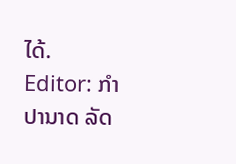ໄດ້.
Editor: ກຳປານາດ ລັດ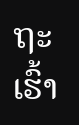ຖະເຮົ້າ